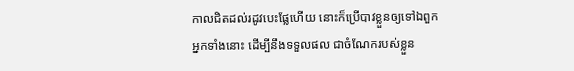កាលជិតដល់រដូវបេះផ្លែហើយ នោះក៏ប្រើបាវខ្លួនឲ្យទៅឯពួកអ្នកទាំងនោះ ដើម្បីនឹងទទួលផល ជាចំណែករបស់ខ្លួន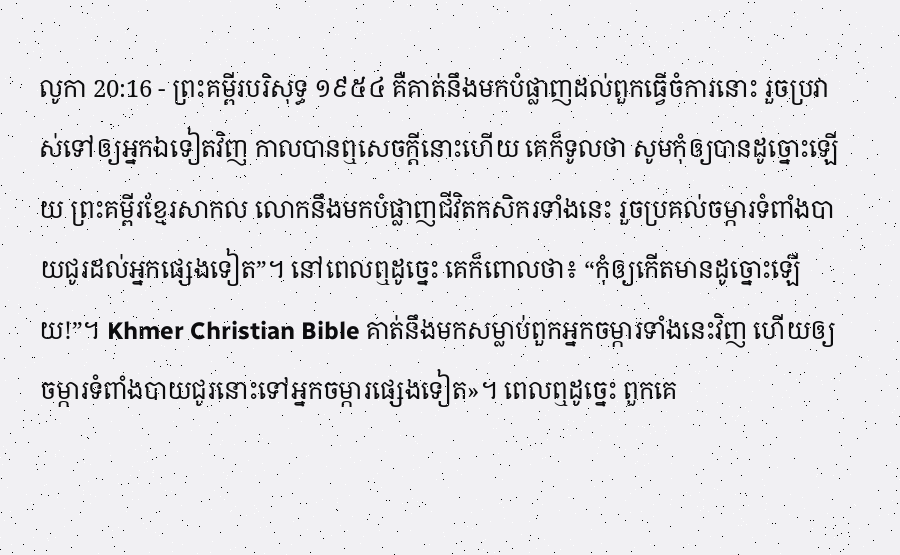លូកា 20:16 - ព្រះគម្ពីរបរិសុទ្ធ ១៩៥៤ គឺគាត់នឹងមកបំផ្លាញដល់ពួកធ្វើចំការនោះ រួចប្រវាស់ទៅឲ្យអ្នកឯទៀតវិញ កាលបានឮសេចក្ដីនោះហើយ គេក៏ទូលថា សូមកុំឲ្យបានដូច្នោះឡើយ ព្រះគម្ពីរខ្មែរសាកល លោកនឹងមកបំផ្លាញជីវិតកសិករទាំងនេះ រួចប្រគល់ចម្ការទំពាំងបាយជូរដល់អ្នកផ្សេងទៀត”។ នៅពេលឮដូច្នេះ គេក៏ពោលថា៖ “កុំឲ្យកើតមានដូច្នោះឡើយ!”។ Khmer Christian Bible គាត់នឹងមកសម្លាប់ពួកអ្នកចម្ការទាំងនេះវិញ ហើយឲ្យចម្ការទំពាំងបាយជូរនោះទៅអ្នកចម្ការផ្សេងទៀត»។ ពេលឮដូច្នេះ ពួកគេ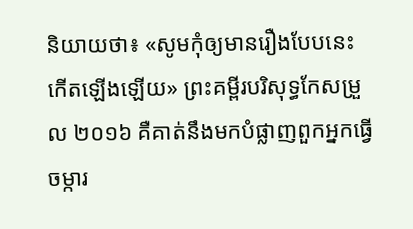និយាយថា៖ «សូមកុំឲ្យមានរឿងបែបនេះកើតឡើងឡើយ» ព្រះគម្ពីរបរិសុទ្ធកែសម្រួល ២០១៦ គឺគាត់នឹងមកបំផ្លាញពួកអ្នកធ្វើចម្ការ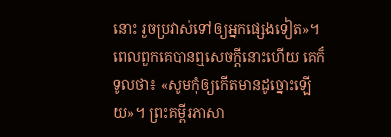នោះ រួចប្រវាស់ទៅឲ្យអ្នកផ្សេងទៀត»។ ពេលពួកគេបានឮសេចក្តីនោះហើយ គេក៏ទូលថា៖ «សូមកុំឲ្យកើតមានដូច្នោះឡើយ»។ ព្រះគម្ពីរភាសា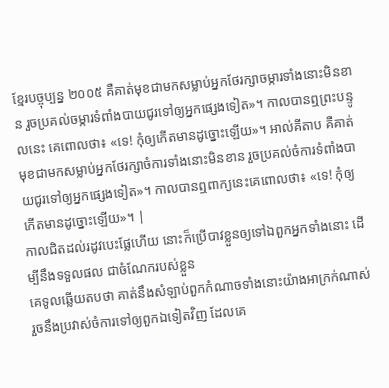ខ្មែរបច្ចុប្បន្ន ២០០៥ គឺគាត់មុខជាមកសម្លាប់អ្នកថែរក្សាចម្ការទាំងនោះមិនខាន រួចប្រគល់ចម្ការទំពាំងបាយជូរទៅឲ្យអ្នកផ្សេងទៀត»។ កាលបានឮព្រះបន្ទូលនេះ គេពោលថា៖ «ទេ! កុំឲ្យកើតមានដូច្នោះឡើយ»។ អាល់គីតាប គឺគាត់មុខជាមកសម្លាប់អ្នកថែរក្សាចំការទាំងនោះមិនខាន រួចប្រគល់ចំការទំពាំងបាយជូរទៅឲ្យអ្នកផ្សេងទៀត»។ កាលបានឮពាក្យនេះគេពោលថា៖ «ទេ! កុំឲ្យកើតមានដូច្នោះឡើយ»។ |
កាលជិតដល់រដូវបេះផ្លែហើយ នោះក៏ប្រើបាវខ្លួនឲ្យទៅឯពួកអ្នកទាំងនោះ ដើម្បីនឹងទទួលផល ជាចំណែករបស់ខ្លួន
គេទូលឆ្លើយតបថា គាត់នឹងសំឡាប់ពួកកំណាចទាំងនោះយ៉ាងអាក្រក់ណាស់ រួចនឹងប្រវាស់ចំការទៅឲ្យពួកឯទៀតវិញ ដែលគេ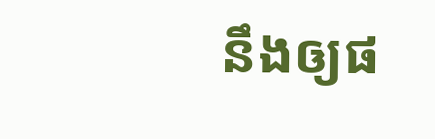នឹងឲ្យផ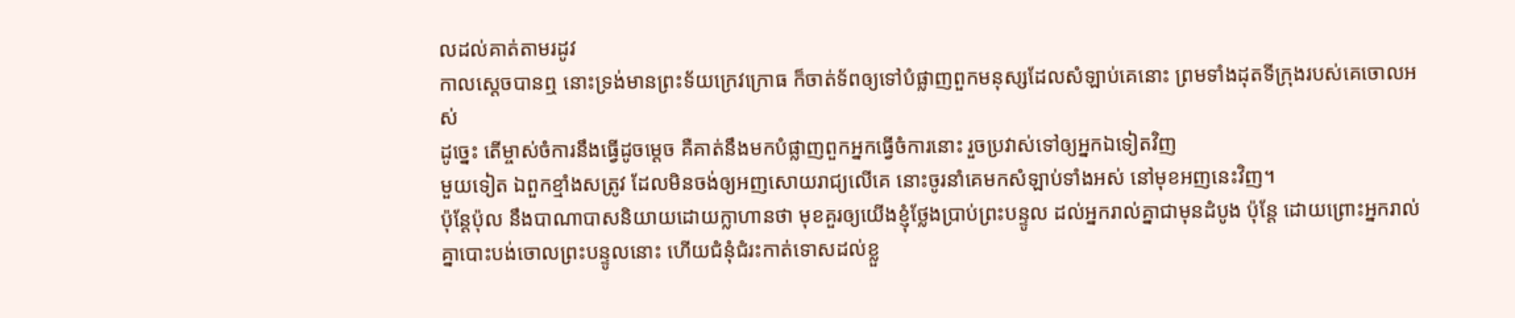លដល់គាត់តាមរដូវ
កាលស្តេចបានឮ នោះទ្រង់មានព្រះទ័យក្រេវក្រោធ ក៏ចាត់ទ័ពឲ្យទៅបំផ្លាញពួកមនុស្សដែលសំឡាប់គេនោះ ព្រមទាំងដុតទីក្រុងរបស់គេចោលអស់
ដូច្នេះ តើម្ចាស់ចំការនឹងធ្វើដូចម្តេច គឺគាត់នឹងមកបំផ្លាញពួកអ្នកធ្វើចំការនោះ រួចប្រវាស់ទៅឲ្យអ្នកឯទៀតវិញ
មួយទៀត ឯពួកខ្មាំងសត្រូវ ដែលមិនចង់ឲ្យអញសោយរាជ្យលើគេ នោះចូរនាំគេមកសំឡាប់ទាំងអស់ នៅមុខអញនេះវិញ។
ប៉ុន្តែប៉ុល នឹងបាណាបាសនិយាយដោយក្លាហានថា មុខគួរឲ្យយើងខ្ញុំថ្លែងប្រាប់ព្រះបន្ទូល ដល់អ្នករាល់គ្នាជាមុនដំបូង ប៉ុន្តែ ដោយព្រោះអ្នករាល់គ្នាបោះបង់ចោលព្រះបន្ទូលនោះ ហើយជំនុំជំរះកាត់ទោសដល់ខ្លួ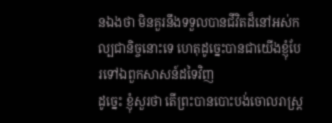នឯងថា មិនគួរនឹងទទួលបានជីវិតដ៏នៅអស់កល្បជានិច្ចនោះទេ ហេតុដូច្នេះបានជាយើងខ្ញុំបែរទៅឯពួកសាសន៍ដទៃវិញ
ដូច្នេះ ខ្ញុំសួរថា តើព្រះបានបោះបង់ចោលរាស្ត្រ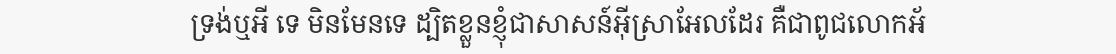ទ្រង់ឬអី ទេ មិនមែនទេ ដ្បិតខ្លួនខ្ញុំជាសាសន៍អ៊ីស្រាអែលដែរ គឺជាពូជលោកអ័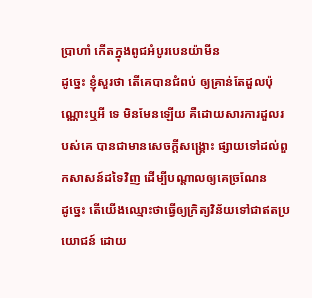ប្រាហាំ កើតក្នុងពូជអំបូរបេនយ៉ាមីន
ដូច្នេះ ខ្ញុំសួរថា តើគេបានជំពប់ ឲ្យគ្រាន់តែដួលប៉ុណ្ណោះឬអី ទេ មិនមែនឡើយ គឺដោយសារការដួលរបស់គេ បានជាមានសេចក្ដីសង្គ្រោះ ផ្សាយទៅដល់ពួកសាសន៍ដទៃវិញ ដើម្បីបណ្តាលឲ្យគេច្រណែន
ដូច្នេះ តើយើងឈ្មោះថាធ្វើឲ្យក្រិត្យវិន័យទៅជាឥតប្រយោជន៍ ដោយ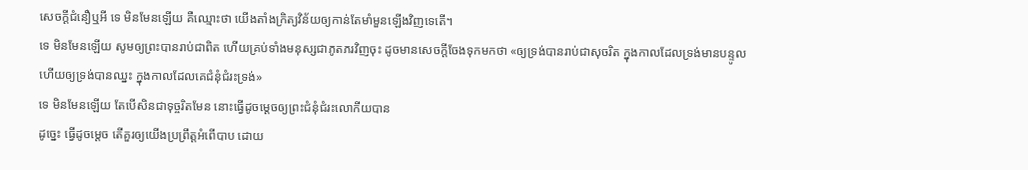សេចក្ដីជំនឿឬអី ទេ មិនមែនឡើយ គឺឈ្មោះថា យើងតាំងក្រិត្យវិន័យឲ្យកាន់តែមាំមួនឡើងវិញទេតើ។
ទេ មិនមែនឡើយ សូមឲ្យព្រះបានរាប់ជាពិត ហើយគ្រប់ទាំងមនុស្សជាភូតភរវិញចុះ ដូចមានសេចក្ដីចែងទុកមកថា «ឲ្យទ្រង់បានរាប់ជាសុចរិត ក្នុងកាលដែលទ្រង់មានបន្ទូល ហើយឲ្យទ្រង់បានឈ្នះ ក្នុងកាលដែលគេជំនុំជំរះទ្រង់»
ទេ មិនមែនឡើយ តែបើសិនជាទុច្ចរិតមែន នោះធ្វើដូចម្តេចឲ្យព្រះជំនុំជំរះលោកីយបាន
ដូច្នេះ ធ្វើដូចម្តេច តើគួរឲ្យយើងប្រព្រឹត្តអំពើបាប ដោយ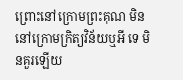ព្រោះនៅក្រោមព្រះគុណ មិននៅក្រោមក្រិត្យវិន័យឬអី ទេ មិនគួរឡើយ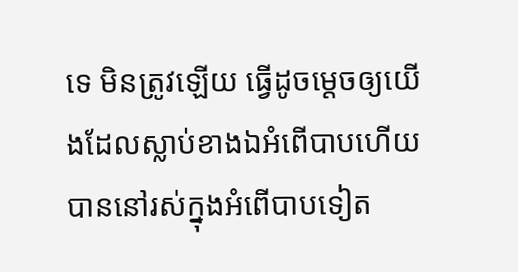ទេ មិនត្រូវឡើយ ធ្វើដូចម្តេចឲ្យយើងដែលស្លាប់ខាងឯអំពើបាបហើយ បាននៅរស់ក្នុងអំពើបាបទៀត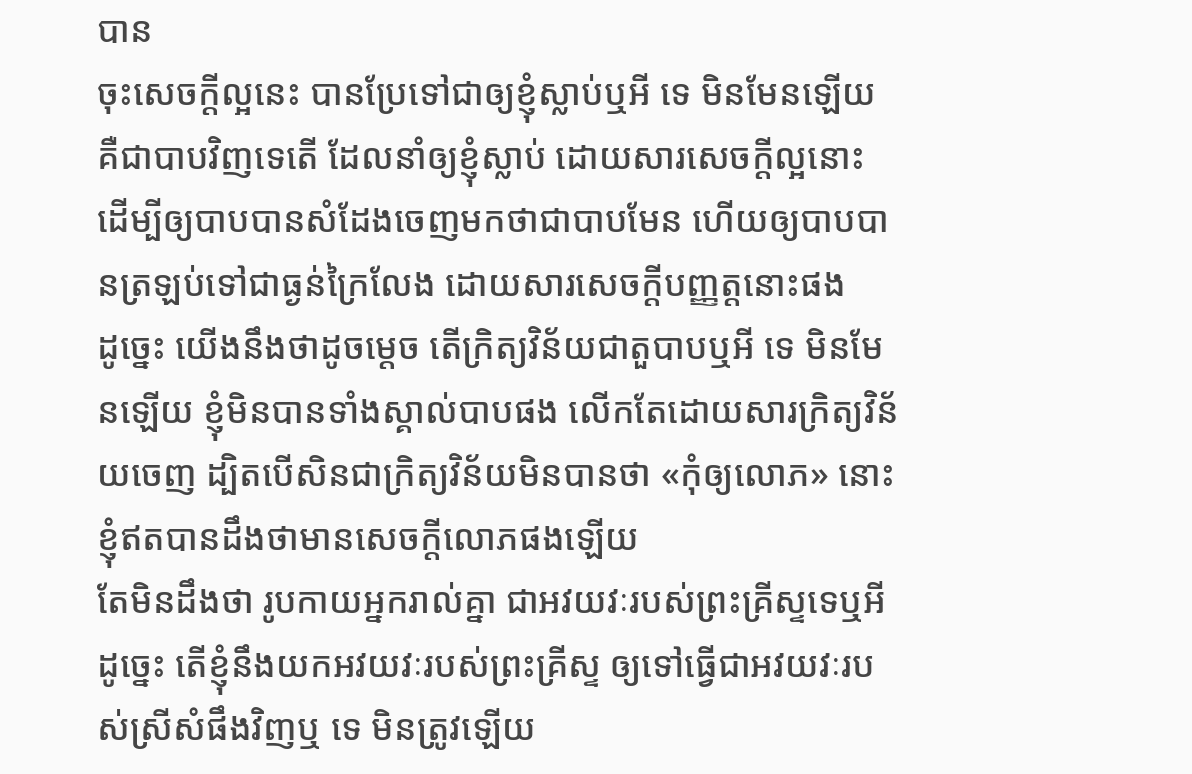បាន
ចុះសេចក្ដីល្អនេះ បានប្រែទៅជាឲ្យខ្ញុំស្លាប់ឬអី ទេ មិនមែនឡើយ គឺជាបាបវិញទេតើ ដែលនាំឲ្យខ្ញុំស្លាប់ ដោយសារសេចក្ដីល្អនោះ ដើម្បីឲ្យបាបបានសំដែងចេញមកថាជាបាបមែន ហើយឲ្យបាបបានត្រឡប់ទៅជាធ្ងន់ក្រៃលែង ដោយសារសេចក្ដីបញ្ញត្តនោះផង
ដូច្នេះ យើងនឹងថាដូចម្តេច តើក្រិត្យវិន័យជាតួបាបឬអី ទេ មិនមែនឡើយ ខ្ញុំមិនបានទាំងស្គាល់បាបផង លើកតែដោយសារក្រិត្យវិន័យចេញ ដ្បិតបើសិនជាក្រិត្យវិន័យមិនបានថា «កុំឲ្យលោភ» នោះខ្ញុំឥតបានដឹងថាមានសេចក្ដីលោភផងឡើយ
តែមិនដឹងថា រូបកាយអ្នករាល់គ្នា ជាអវយវៈរបស់ព្រះគ្រីស្ទទេឬអី ដូច្នេះ តើខ្ញុំនឹងយកអវយវៈរបស់ព្រះគ្រីស្ទ ឲ្យទៅធ្វើជាអវយវៈរបស់ស្រីសំផឹងវិញឬ ទេ មិនត្រូវឡើយ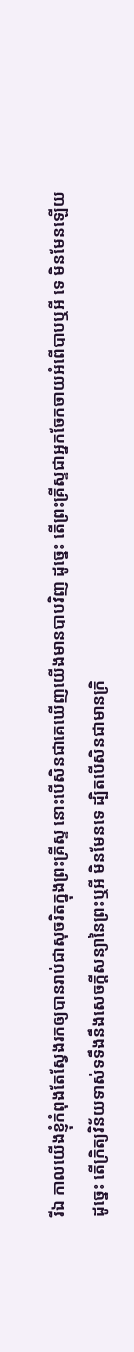រីឯ កាលយើងខ្ញុំកំពុងតែស្វែងរកឲ្យបានរាប់ជាសុចរិតក្នុងព្រះគ្រីស្ទ នោះបើសិនជាគេឃើញយើងមានបាបវិញ ដូច្នេះ តើព្រះគ្រីស្ទជាអ្នកចែកចាយអំពើបាបឬអី ទេ មិនមែនឡើយ
ដូច្នេះ តើក្រិត្យវិន័យទាស់ទទឹងនឹងសេចក្ដីសន្យានៃព្រះឬអី មិនមែនទេ ដ្បិតបើសិនជាមានក្រិ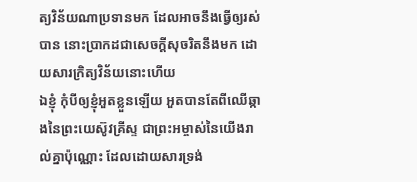ត្យវិន័យណាប្រទានមក ដែលអាចនឹងធ្វើឲ្យរស់បាន នោះប្រាកដជាសេចក្ដីសុចរិតនឹងមក ដោយសារក្រិត្យវិន័យនោះហើយ
ឯខ្ញុំ កុំបីឲ្យខ្ញុំអួតខ្លួនឡើយ អួតបានតែពីឈើឆ្កាងនៃព្រះយេស៊ូវគ្រីស្ទ ជាព្រះអម្ចាស់នៃយើងរាល់គ្នាប៉ុណ្ណោះ ដែលដោយសារទ្រង់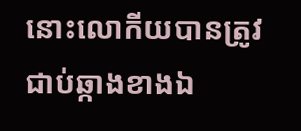នោះលោកីយបានត្រូវជាប់ឆ្កាងខាងឯ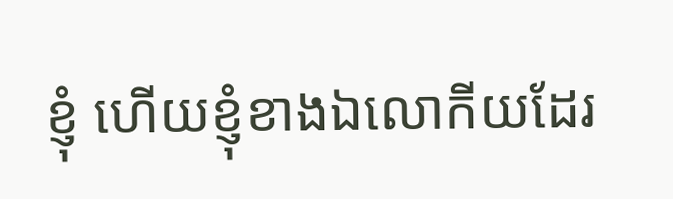ខ្ញុំ ហើយខ្ញុំខាងឯលោកីយដែរ